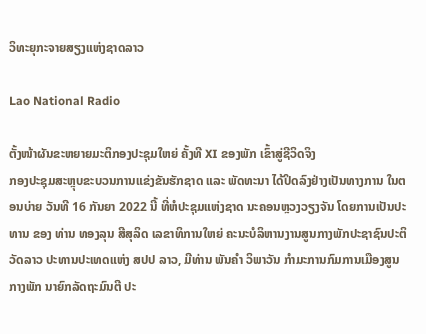ວິທະຍຸກະຈາຍສຽງແຫ່ງຊາດລາວ

Lao National Radio

ຕັ້ງໜ້າຜັນຂະຫຍາຍມະຕິກອງປະຊຸມໃຫຍ່ ຄັ້ງທີ XI ຂອງພັກ ເຂົ້າສູ່ຊີວິດຈິງ
ກອງປະຊຸມສະຫຼຸບຂະບວນການແຂ່ງຂັນຮັກຊາດ ແລະ ພັດທະນາ ໄດ້ປິດລົງຢ່າງເປັນທາງການ ໃນຕອນບ່າຍ ວັນທີ 16 ກັນຍາ 2022 ນີ້ ທີ່ຫໍປະຊຸມແຫ່ງຊາດ ນະຄອນຫຼວງວຽງຈັນ ໂດຍການເປັນປະທານ ຂອງ ທ່ານ ທອງລຸນ ສີສຸລິດ ເລຂາທິການໃຫຍ່ ຄະນະບໍລິຫານງານສູນກາງພັກປະຊາຊົນປະຕິວັດລາວ ປະທານປະເທດແຫ່ງ ສປປ ລາວ, ມີທ່ານ ພັນຄຳ ວິພາວັນ ກຳມະການກົມການເມືອງສູນກາງພັກ ນາຍົກລັດຖະມົນຕີ ປະ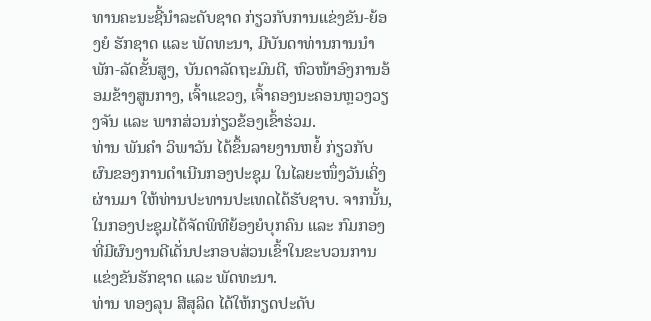ທານຄະນະຊີ້ນຳລະດັບຊາດ ກ່ຽວກັບການແຂ່ງຂັນ-ຍ້ອງຍໍ ຮັກຊາດ ແລະ ພັດທະນາ, ມີບັນດາທ່ານການນຳພັກ-ລັດຂັ້ນສູງ, ບັນດາລັດຖະມົນຕີ, ຫົວໜ້າອົງການອ້ອມຂ້າງສູນກາງ, ເຈົ້າແຂວງ, ເຈົ້າຄອງນະຄອນຫຼວງວຽງຈັນ ແລະ ພາກສ່ວນກ່ຽວຂ້ອງເຂົ້າຮ່ວມ.
ທ່ານ ພັນຄຳ ວິພາວັນ ໄດ້ຂຶ້ນລາຍງານຫຍໍ້ ກ່ຽວກັບຜົນຂອງການດໍາເນີນກອງປະຊຸມ ໃນໄລຍະໜຶ່ງວັນເຄິ່ງຜ່ານມາ ໃຫ້ທ່ານປະທານປະເທດໄດ້ຮັບຊາບ. ຈາກນັ້ນ, ໃນກອງປະຊຸມໄດ້ຈັດພິທີຍ້ອງຍໍບຸກຄົນ ແລະ ກົມກອງທີ່ມີຜົນງານດີເດັ່ນປະກອບສ່ວນເຂົ້າໃນຂະບວນການແຂ່ງຂັນຮັກຊາດ ແລະ ພັດທະນາ.
ທ່ານ ທອງລຸນ ສີສຸລິດ ໄດ້ໃຫ້ກຽດປະດັບ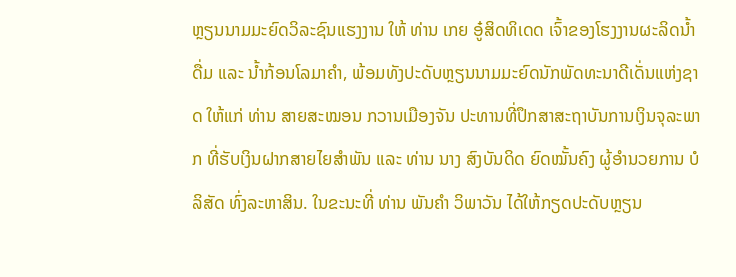ຫຼຽນນາມມະຍົດວິລະຊົນແຮງງານ ໃຫ້ ທ່ານ ເກຍ ອູ໋ສິດທິເດດ ເຈົ້າຂອງໂຮງງານຜະລິດນ້ຳດື່ມ ແລະ ນ້ຳກ້ອນໂລມາຄຳ, ພ້ອມທັງປະດັບຫຼຽນນາມມະຍົດນັກພັດທະນາດີເດັ່ນແຫ່ງຊາດ ໃຫ້ແກ່ ທ່ານ ສາຍສະໝອນ ກວານເມືອງຈັນ ປະທານທີ່ປຶກສາສະຖາບັນການເງິນຈຸລະພາກ ທີ່ຮັບເງິນຝາກສາຍໄຍສຳພັນ ແລະ ທ່ານ ນາງ ສົງບັນດິດ ຍົດໝັ້ນຄົງ ຜູ້ອຳນວຍການ ບໍລິສັດ ທົ່ງລະຫາສິນ. ໃນຂະນະທີ່ ທ່ານ ພັນຄໍາ ວິພາວັນ ໄດ້ໃຫ້ກຽດປະດັບຫຼຽນ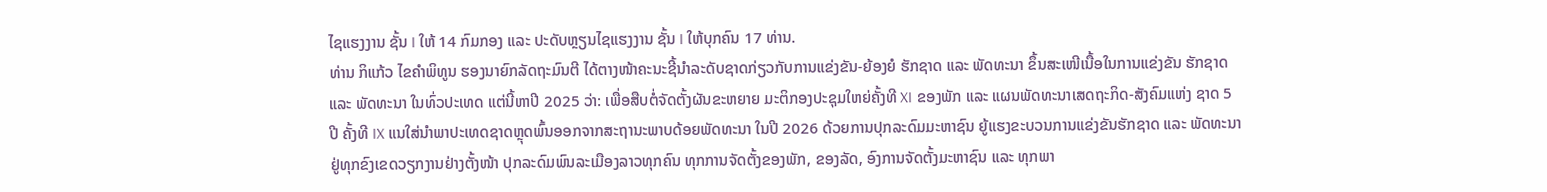ໄຊແຮງງານ ຊັ້ນ I ໃຫ້ 14 ກົມກອງ ແລະ ປະດັບຫຼຽນໄຊແຮງງານ ຊັ້ນ I ໃຫ້ບຸກຄົນ 17 ທ່ານ.
ທ່ານ ກິແກ້ວ ໄຂຄໍາພິທູນ ຮອງນາຍົກລັດຖະມົນຕີ ໄດ້ຕາງໜ້າຄະນະຊີ້ນໍາລະດັບຊາດກ່ຽວກັບການແຂ່ງຂັນ-ຍ້ອງຍໍ ຮັກຊາດ ແລະ ພັດທະນາ ຂຶ້ນສະເໜີເນື້ອໃນການແຂ່ງຂັນ ຮັກຊາດ ແລະ ພັດທະນາ ໃນທົ່ວປະເທດ ແຕ່ນີ້ຫາປີ 2025 ວ່າ: ເພື່ອສືບຕໍ່ຈັດຕັ້ງຜັນຂະຫຍາຍ ມະຕິກອງປະຊຸມໃຫຍ່ຄັ້ງທີ XI ຂອງພັກ ແລະ ແຜນພັດທະນາເສດຖະກິດ-ສັງຄົມແຫ່ງ ຊາດ 5 ປີ ຄັ້ງທີ IX ແນໃສ່ນໍາພາປະເທດຊາດຫຼຸດພົ້ນອອກຈາກສະຖານະພາບດ້ອຍພັດທະນາ ໃນປີ 2026 ດ້ວຍການປຸກລະດົມມະຫາຊົນ ຍູ້ແຮງຂະບວນການແຂ່ງຂັນຮັກຊາດ ແລະ ພັດທະນາ ຢູ່ທຸກຂົງເຂດວຽກງານຢ່າງຕັ້ງໜ້າ ປຸກລະດົມພົນລະເມືອງລາວທຸກຄົນ ທຸກການຈັດຕັ້ງຂອງພັກ, ຂອງລັດ, ອົງການຈັດຕັ້ງມະຫາຊົນ ແລະ ທຸກພາ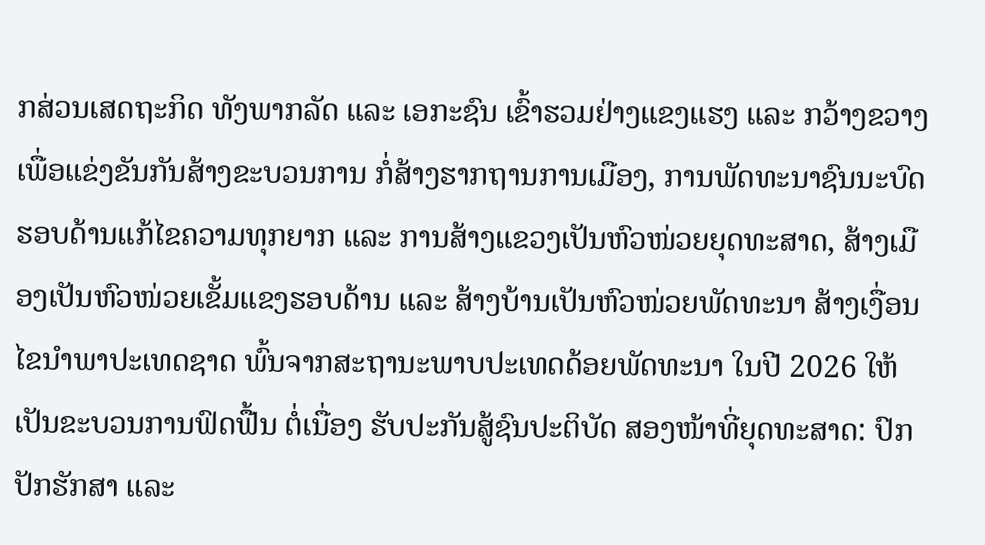ກສ່ວນເສດຖະກິດ ທັງພາກລັດ ແລະ ເອກະຊົນ ເຂົ້າຮວມຢ່າງແຂງແຮງ ແລະ ກວ້າງຂວາງ ເພື່ອແຂ່ງຂັນກັນສ້າງຂະບວນການ ກໍ່ສ້າງຮາກຖານການເມືອງ, ການພັດທະນາຊົນນະບົດຮອບດ້ານແກ້ໄຂຄວາມທຸກຍາກ ແລະ ການສ້າງແຂວງເປັນຫົວໜ່ວຍຍຸດທະສາດ, ສ້າງເມືອງເປັນຫົວໜ່ວຍເຂັ້ມແຂງຮອບດ້ານ ແລະ ສ້າງບ້ານເປັນຫົວໜ່ວຍພັດທະນາ ສ້າງເງື່ອນໄຂນໍາພາປະເທດຊາດ ພົ້ນຈາກສະຖານະພາບປະເທດດ້ອຍພັດທະນາ ໃນປີ 2026 ໃຫ້ເປັນຂະບວນການຟົດຟື້ນ ຕໍ່ເນື່ອງ ຮັບປະກັນສູ້ຊົນປະຕິບັດ ສອງໜ້າທີ່ຍຸດທະສາດ: ປົກປັກຮັກສາ ແລະ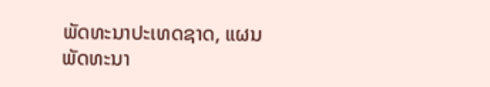ພັດທະນາປະເທດຊາດ, ແຜນພັດທະນາ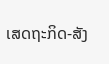ເສດຖະກິດ-ສັງ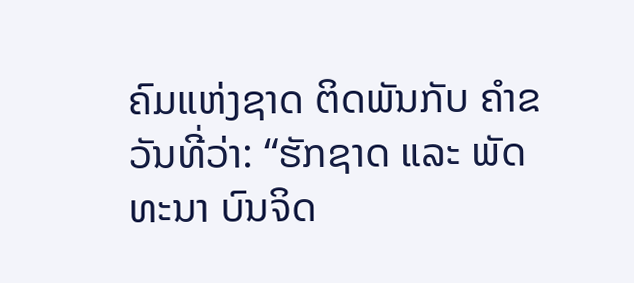ຄົມແຫ່ງຊາດ ຕິດພັນກັບ ຄໍາຂວັນທີ່ວ່າ: “ຮັກຊາດ ແລະ ພັດທະນາ ບົນຈິດ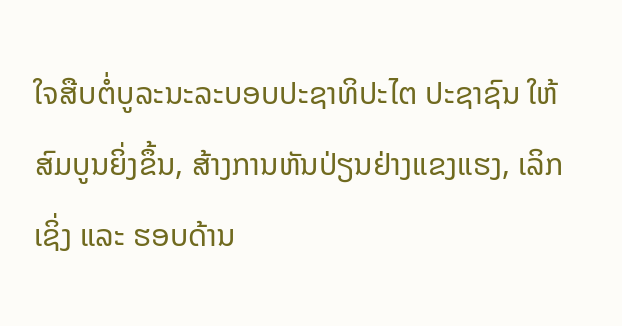ໃຈສືບຕໍ່ບູລະນະລະບອບປະຊາທິປະໄຕ ປະຊາຊົນ ໃຫ້ສົມບູນຍິ່ງຂຶ້ນ, ສ້າງການຫັນປ່ຽນຢ່າງແຂງແຮງ, ເລິກເຊິ່ງ ແລະ ຮອບດ້ານ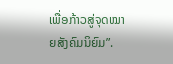ເພື່ອກ້າວສູ່ຈຸດໝາຍສັງຄົມນິຍົມ”.